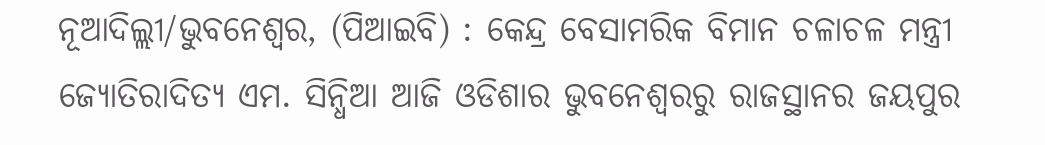ନୂଆଦିଲ୍ଲୀ/ଭୁବନେଶ୍ୱର, (ପିଆଇବି) : କେନ୍ଦ୍ର ବେସାମରିକ ବିମାନ ଚଳାଚଳ ମନ୍ତ୍ରୀ ଜ୍ୟୋତିରାଦିତ୍ୟ ଏମ. ସିନ୍ଧିଆ ଆଜି ଓଡିଶାର ଭୁବନେଶ୍ୱରରୁ ରାଜସ୍ଥାନର ଜୟପୁର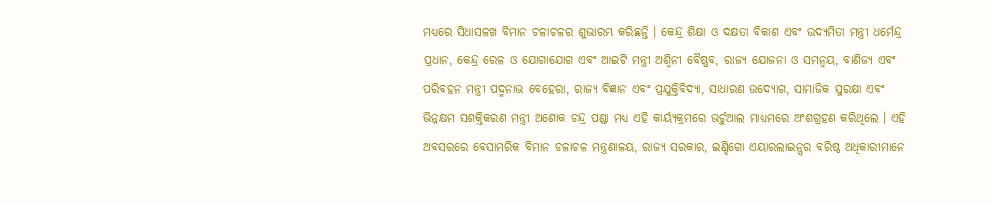ମଧ୍ୟରେ ସିଧାସଳଖ ବିମାନ ଚଳାଚଳର ଶୁଭାରମ୍ଭ କରିଛନ୍ତି । କେନ୍ଦ୍ର ଶିକ୍ଷା ଓ ଦକ୍ଷତା ବିକାଶ ଏବଂ ଉଦ୍ୟମିତା ମନ୍ତ୍ରୀ ଧର୍ମେନ୍ଦ୍ର ପ୍ରଧାନ, କେନ୍ଦ୍ର ରେଳ ଓ ଯୋଗାଯୋଗ ଏବଂ ଆଇଟି ମନ୍ତ୍ରୀ ଅଶ୍ୱିନୀ ବୈଷ୍ଣବ, ରାଜ୍ୟ ଯୋଜନା ଓ ସମନ୍ୱୟ, ବାଣିଜ୍ୟ ଏବଂ ପରିବହନ ମନ୍ତ୍ରୀ ପଦ୍ମନାଭ ବେହେରା, ରାଜ୍ୟ ବିଜ୍ଞାନ ଏବଂ ପ୍ରଯୁକ୍ତିବିଦ୍ୟା, ସାଧାରଣ ଉଦ୍ୟୋଗ, ସାମାଜିକ ସୁରକ୍ଷା ଏବଂ ଭିନ୍ନକ୍ଷମ ସଶକ୍ତିକରଣ ମନ୍ତ୍ରୀ ଅଶୋକ ଚନ୍ଦ୍ର ପଣ୍ଡା ମଧ୍ୟ ଏହି କାର୍ୟ୍ୟକ୍ରମରେ ଭର୍ଚୁଆଲ ମାଧ୍ୟମରେ ଅଂଶଗ୍ରହଣ କରିଥିଲେ । ଏହି ଅବସରରେ ବେସାମରିକ ବିମାନ ଚଳାଚଳ ମନ୍ତ୍ରଣାଳୟ, ରାଜ୍ୟ ସରକାର, ଇଣ୍ଡିଗୋ ଏୟାରଲାଇନ୍ସର ବରିଷ୍ଠ ଅଧିକାରୀମାନେ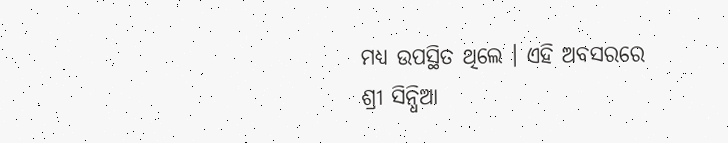ମଧ୍ୟ ଉପସ୍ଥିତ ଥିଲେ । ଏହି ଅବସରରେ ଶ୍ରୀ ସିନ୍ଧିଆ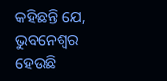କହିଛନ୍ତି ଯେ, ଭୁବନେଶ୍ୱର ହେଉଛି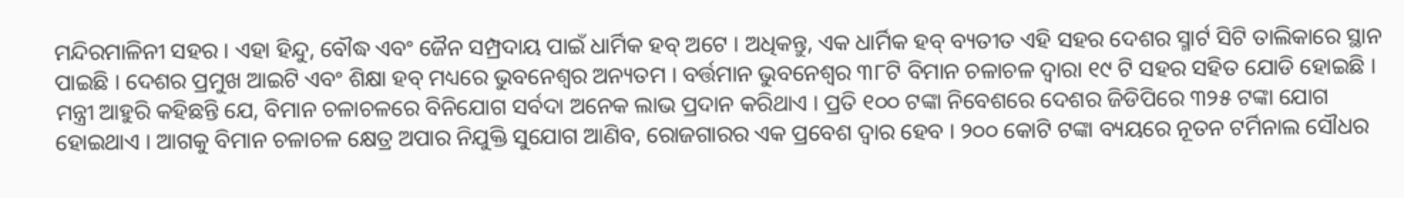ମନ୍ଦିରମାଳିନୀ ସହର । ଏହା ହିନ୍ଦୁ, ବୌଦ୍ଧ ଏବଂ ଜୈନ ସମ୍ପ୍ରଦାୟ ପାଇଁ ଧାର୍ମିକ ହବ୍ ଅଟେ । ଅଧିକନ୍ତୁ, ଏକ ଧାର୍ମିକ ହବ୍ ବ୍ୟତୀତ ଏହି ସହର ଦେଶର ସ୍ମାର୍ଟ ସିଟି ତାଲିକାରେ ସ୍ଥାନ ପାଇଛି । ଦେଶର ପ୍ରମୁଖ ଆଇଟି ଏବଂ ଶିକ୍ଷା ହବ୍ ମଧ୍ୟରେ ଭୁବନେଶ୍ୱର ଅନ୍ୟତମ । ବର୍ତ୍ତମାନ ଭୁବନେଶ୍ୱର ୩୮ଟି ବିମାନ ଚଳାଚଳ ଦ୍ୱାରା ୧୯ ଟି ସହର ସହିତ ଯୋଡି ହୋଇଛି । ମନ୍ତ୍ରୀ ଆହୁରି କହିଛନ୍ତି ଯେ, ବିମାନ ଚଳାଚଳରେ ବିନିଯୋଗ ସର୍ବଦା ଅନେକ ଲାଭ ପ୍ରଦାନ କରିଥାଏ । ପ୍ରତି ୧୦୦ ଟଙ୍କା ନିବେଶରେ ଦେଶର ଜିଡିପିରେ ୩୨୫ ଟଙ୍କା ଯୋଗ ହୋଇଥାଏ । ଆଗକୁ ବିମାନ ଚଳାଚଳ କ୍ଷେତ୍ର ଅପାର ନିଯୁକ୍ତି ସୁଯୋଗ ଆଣିବ, ରୋଜଗାରର ଏକ ପ୍ରବେଶ ଦ୍ୱାର ହେବ । ୨୦୦ କୋଟି ଟଙ୍କା ବ୍ୟୟରେ ନୂତନ ଟର୍ମିନାଲ ସୌଧର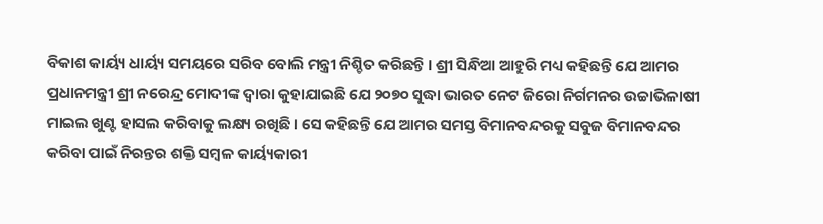ବିକାଶ କାର୍ୟ୍ୟ ଧାର୍ୟ୍ୟ ସମୟରେ ସରିବ ବୋଲି ମନ୍ତ୍ରୀ ନିଶ୍ଚିତ କରିଛନ୍ତି । ଶ୍ରୀ ସିନ୍ଧିଆ ଆହୁରି ମଧ୍ୟ କହିଛନ୍ତି ଯେ ଆମର ପ୍ରଧାନମନ୍ତ୍ରୀ ଶ୍ରୀ ନରେନ୍ଦ୍ର ମୋଦୀଙ୍କ ଦ୍ୱାରା କୁହାଯାଇଛି ଯେ ୨୦୭୦ ସୁଦ୍ଧା ଭାରତ ନେଟ ଜିରୋ ନିର୍ଗମନର ଉଚ୍ଚାଭିଳାଷୀ ମାଇଲ ଖୁଣ୍ଟ ହାସଲ କରିବାକୁ ଲକ୍ଷ୍ୟ ରଖିଛି । ସେ କହିଛନ୍ତି ଯେ ଆମର ସମସ୍ତ ବିମାନବନ୍ଦରକୁ ସବୁଜ ବିମାନବନ୍ଦର କରିବା ପାଇଁ ନିରନ୍ତର ଶକ୍ତି ସମ୍ବଳ କାର୍ୟ୍ୟକାରୀ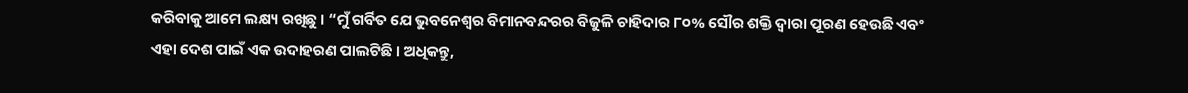କରିବାକୁ ଆମେ ଲକ୍ଷ୍ୟ ରଖିଛୁ । “ମୁଁ ଗର୍ବିତ ଯେ ଭୁବନେଶ୍ୱର ବିମାନବନ୍ଦରର ବିଜୁଳି ଚାହିଦାର ୮୦% ସୌର ଶକ୍ତି ଦ୍ୱାରା ପୂରଣ ହେଉଛି ଏବଂ ଏହା ଦେଶ ପାଇଁ ଏକ ଉଦାହରଣ ପାଲଟିଛି । ଅଧିକନ୍ତୁ,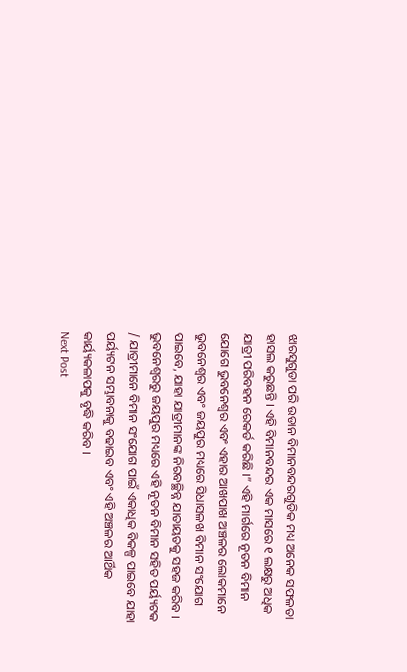ଝାରସୁଗୁଡା ପରି ଉଡାନ ବିମାନବନ୍ଦରଗୁଡିକ ମଧ୍ୟ ଅନେକ ସଫଳତା ହାସଲ କରୁଛନ୍ତି । ଏହି ବିମାନବନ୍ଦର ଏକ ମାସରେ ୧ ଲକ୍ଷରୁ ଅଧିକ
ଯାତ୍ରୀ ପରିବହନ ରେକର୍ଡ କରିଛି ।” ଏହି ମାର୍ଗରେ ନୂତନ ବିମାନ ଯୋଗେ ଭୁବନେଶ୍ୱର ଏବଂ ଏହାର ଆଖପାଖ ଅଞ୍ଚଳର ଲୋକମାନେ ଭୁବନେଶ୍ୱର ଏବଂ ଜୟପୁର ମଧ୍ୟରେ ସିଧାସଳଖ ବିମାନ ସଂଯୋଗ ପାଇବେ, ଯାହା ଯାତ୍ରୀମାନଙ୍କ ନିରବଚ୍ଛିନ୍ନ ଯାତାୟତକୁ ସହଜ କରିବ । ଭୁବନେଶ୍ୱରରୁ ଜୟପୁର ମଧ୍ୟରେ ଏହି ନୂତନ ବିମାନ ସହିତ ପର୍ୟ୍ୟଟକ / ଯାତ୍ରୀମାନେ ବିମାନ ସଂଯୋଗ ପାଇଁ ଏକାଧିକ ବିକଳ୍ପ ପାଇବେ ଯାହା ପର୍ୟ୍ୟଟନ ସମ୍ଭାବନାକୁ ବଢାଇବ ଏବଂ ଏହି ଅଞ୍ଚଳର ଆର୍ଥିକ କାର୍ୟ୍ୟକଳାପକୁ ବୃଦ୍ଧି କରିବ ।
Next Post